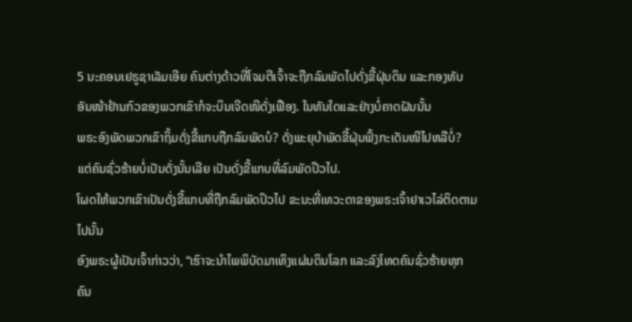5 ນະຄອນເຢຣູຊາເລັມເອີຍ ຄົນຕ່າງດ້າວທີ່ໂຈມຕີເຈົ້າຈະຖືກລົມພັດໄປດັ່ງຂີ້ຝຸ່ນດິນ ແລະກອງທັບອັນໜ້າຢ້ານກົວຂອງພວກເຂົາກໍຈະບິນເຈີດໜີດັ່ງເຟືອງ. ໃນທັນໃດແລະຢ່າງບໍ່ຄາດຝັນນັ້ນ
ພຣະອົງພັດພວກເຂົາຖິ້ມດັ່ງຂີ້ແກບຖືກລົມພັດບໍ? ດັ່ງພະຍຸບ້າພັດຂີ້ຝຸ່ນຟົ້ງກະເດັນໜີໄປຫລືບໍ່?
ແຕ່ຄົນຊົ່ວຮ້າຍບໍ່ເປັນດັ່ງນັ້ນເລີຍ ເປັນດັ່ງຂີ້ແກບທີ່ລົມພັດປີວໄປ.
ໂຜດໃຫ້ພວກເຂົາເປັນດັ່ງຂີ້ແກບທີ່ຖືກລົມພັດປິວໄປ ຂະນະທີ່ເທວະດາຂອງພຣະເຈົ້າຢາເວໄລ່ຕິດຕາມໄປນັ້ນ
ອົງພຣະຜູ້ເປັນເຈົ້າກ່າວວ່າ, “ເຮົາຈະນຳໄພພິບັດມາເທິງແຜ່ນດິນໂລກ ແລະລົງໂທດຄົນຊົ່ວຮ້າຍທຸກຄົນ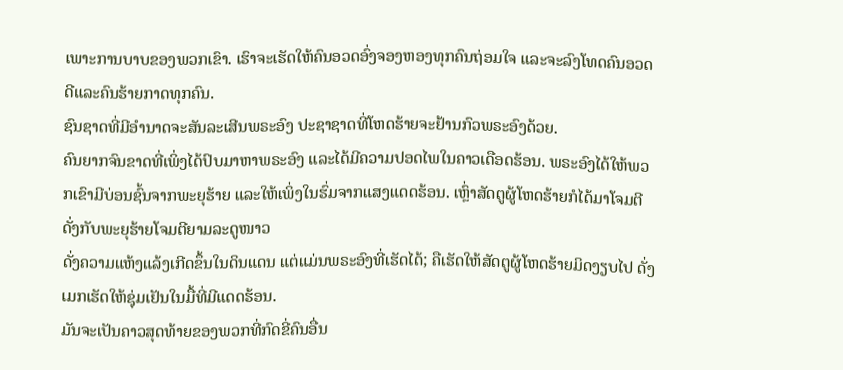ເພາະການບາບຂອງພວກເຂົາ. ເຮົາຈະເຮັດໃຫ້ຄົນອວດອົ່ງຈອງຫອງທຸກຄົນຖ່ອມໃຈ ແລະຈະລົງໂທດຄົນອວດດີແລະຄົນຮ້າຍກາດທຸກຄົນ.
ຊົນຊາດທີ່ມີອຳນາດຈະສັນລະເສີນພຣະອົງ ປະຊາຊາດທີ່ໂຫດຮ້າຍຈະຢ້ານກົວພຣະອົງດ້ວຍ.
ຄົນຍາກຈົນຂາດທີ່ເພິ່ງໄດ້ປົບມາຫາພຣະອົງ ແລະໄດ້ມີຄວາມປອດໄພໃນຄາວເດືອດຮ້ອນ. ພຣະອົງໄດ້ໃຫ້ພວກເຂົາມີບ່ອນຊົ້ນຈາກພະຍຸຮ້າຍ ແລະໃຫ້ເພິ່ງໃນຮົ່ມຈາກແສງແດດຮ້ອນ. ເຫຼົ່າສັດຕູຜູ້ໂຫດຮ້າຍກໍໄດ້ມາໂຈມຕີ ດັ່ງກັບພະຍຸຮ້າຍໂຈມຕີຍາມລະດູໜາວ
ດັ່ງຄວາມແຫ້ງແລ້ງເກີດຂຶ້ນໃນດິນແດນ ແຕ່ແມ່ນພຣະອົງທີ່ເຮັດໄດ້; ຄືເຮັດໃຫ້ສັດຕູຜູ້ໂຫດຮ້າຍມິດງຽບໄປ ດັ່ງເມກເຮັດໃຫ້ຊຸ່ມເຢັນໃນມື້ທີ່ມີແດດຮ້ອນ.
ມັນຈະເປັນຄາວສຸດທ້າຍຂອງພວກທີ່ກົດຂີ່ຄົນອື່ນ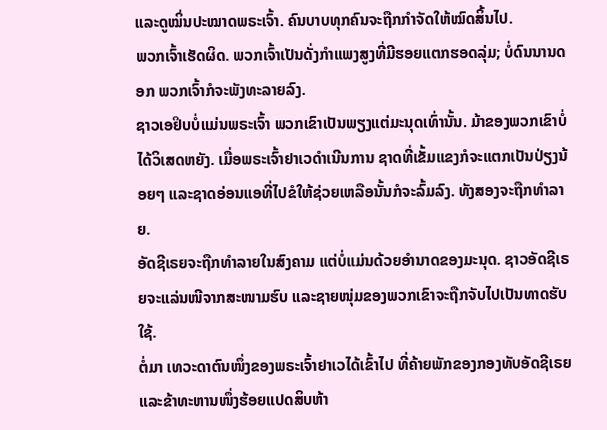ແລະດູໝິ່ນປະໝາດພຣະເຈົ້າ. ຄົນບາບທຸກຄົນຈະຖືກກຳຈັດໃຫ້ໝົດສິ້ນໄປ.
ພວກເຈົ້າເຮັດຜິດ. ພວກເຈົ້າເປັນດັ່ງກຳແພງສູງທີ່ມີຮອຍແຕກຮອດລຸ່ມ; ບໍ່ດົນນານດອກ ພວກເຈົ້າກໍຈະພັງທະລາຍລົງ.
ຊາວເອຢິບບໍ່ແມ່ນພຣະເຈົ້າ ພວກເຂົາເປັນພຽງແຕ່ມະນຸດເທົ່ານັ້ນ. ມ້າຂອງພວກເຂົາບໍ່ໄດ້ວິເສດຫຍັງ. ເມື່ອພຣະເຈົ້າຢາເວດຳເນີນການ ຊາດທີ່ເຂັ້ມແຂງກໍຈະແຕກເປັນປ່ຽງນ້ອຍໆ ແລະຊາດອ່ອນແອທີ່ໄປຂໍໃຫ້ຊ່ວຍເຫລືອນັ້ນກໍຈະລົ້ມລົງ. ທັງສອງຈະຖືກທຳລາຍ.
ອັດຊີເຣຍຈະຖືກທຳລາຍໃນສົງຄາມ ແຕ່ບໍ່ແມ່ນດ້ວຍອຳນາດຂອງມະນຸດ. ຊາວອັດຊີເຣຍຈະແລ່ນໜີຈາກສະໜາມຮົບ ແລະຊາຍໜຸ່ມຂອງພວກເຂົາຈະຖືກຈັບໄປເປັນທາດຮັບໃຊ້.
ຕໍ່ມາ ເທວະດາຕົນໜຶ່ງຂອງພຣະເຈົ້າຢາເວໄດ້ເຂົ້າໄປ ທີ່ຄ້າຍພັກຂອງກອງທັບອັດຊີເຣຍ ແລະຂ້າທະຫານໜຶ່ງຮ້ອຍແປດສິບຫ້າ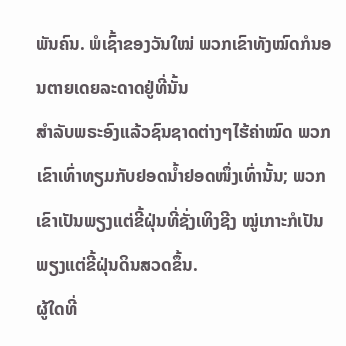ພັນຄົນ. ພໍເຊົ້າຂອງວັນໃໝ່ ພວກເຂົາທັງໝົດກໍນອນຕາຍເດຍລະດາດຢູ່ທີ່ນັ້ນ
ສຳລັບພຣະອົງແລ້ວຊົນຊາດຕ່າງໆໄຮ້ຄ່າໝົດ ພວກເຂົາເທົ່າທຽມກັບຢອດນໍ້າຢອດໜຶ່ງເທົ່ານັ້ນ; ພວກເຂົາເປັນພຽງແຕ່ຂີ້ຝຸ່ນທີ່ຊັ່ງເທິງຊີງ ໝູ່ເກາະກໍເປັນພຽງແຕ່ຂີ້ຝຸ່ນດິນສວດຂຶ້ນ.
ຜູ້ໃດທີ່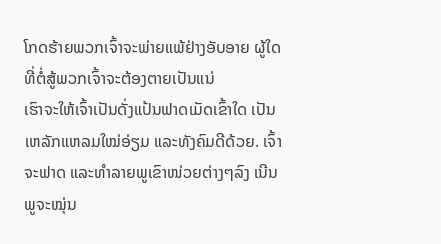ໂກດຮ້າຍພວກເຈົ້າຈະພ່າຍແພ້ຢ່າງອັບອາຍ ຜູ້ໃດທີ່ຕໍ່ສູ້ພວກເຈົ້າຈະຕ້ອງຕາຍເປັນແນ່
ເຮົາຈະໃຫ້ເຈົ້າເປັນດັ່ງແປ້ນຟາດເມັດເຂົ້າໃດ ເປັນເຫລັກແຫລມໃໝ່ອ່ຽມ ແລະທັງຄົມດີດ້ວຍ. ເຈົ້າຈະຟາດ ແລະທຳລາຍພູເຂົາໜ່ວຍຕ່າງໆລົງ ເນີນພູຈະໝຸ່ນ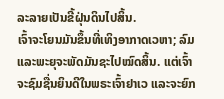ລະລາຍເປັນຂີ້ຝຸ່ນດິນໄປສິ້ນ.
ເຈົ້າຈະໂຍນມັນຂຶ້ນທີ່ເທິງອາກາດເວຫາ; ລົມແລະພະຍຸຈະພັດມັນຊະໄປໝົດສິ້ນ. ແຕ່ເຈົ້າຈະຊົມຊື່ນຍິນດີໃນພຣະເຈົ້າຢາເວ ແລະຈະຍົກ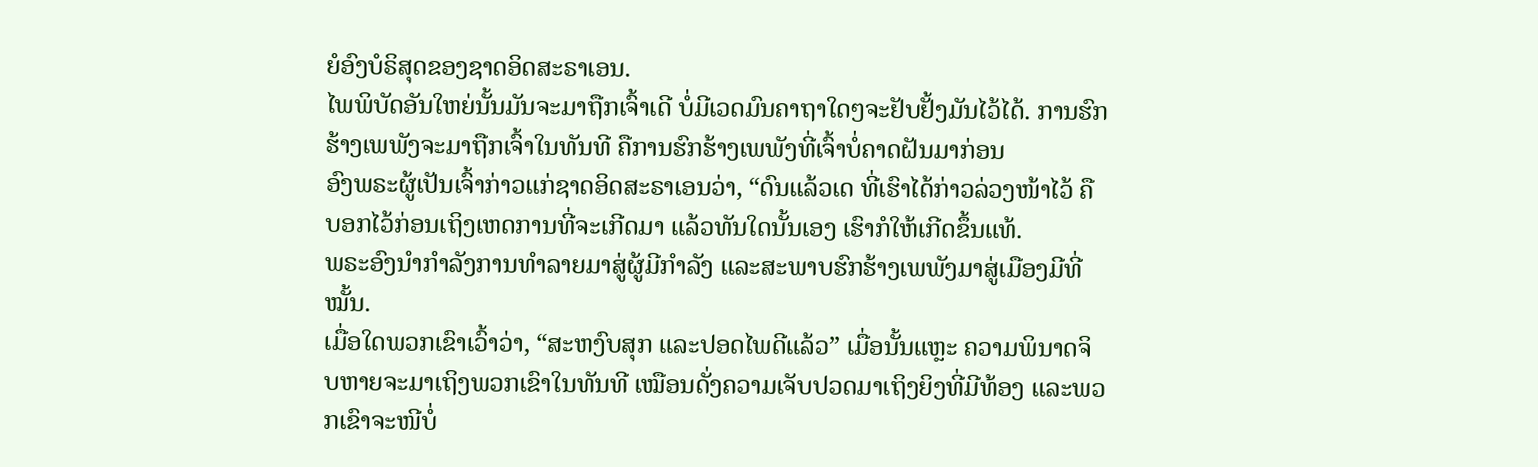ຍໍອົງບໍຣິສຸດຂອງຊາດອິດສະຣາເອນ.
ໄພພິບັດອັນໃຫຍ່ນັ້ນມັນຈະມາຖືກເຈົ້າເດີ ບໍ່ມີເວດມົນຄາຖາໃດໆຈະຢັບຢັ້ງມັນໄວ້ໄດ້. ການຮົກຮ້າງເພພັງຈະມາຖືກເຈົ້າໃນທັນທີ ຄືການຮົກຮ້າງເພພັງທີ່ເຈົ້າບໍ່ຄາດຝັນມາກ່ອນ
ອົງພຣະຜູ້ເປັນເຈົ້າກ່າວແກ່ຊາດອິດສະຣາເອນວ່າ, “ດົນແລ້ວເດ ທີ່ເຮົາໄດ້ກ່າວລ່ວງໜ້າໄວ້ ຄືບອກໄວ້ກ່ອນເຖິງເຫດການທີ່ຈະເກີດມາ ແລ້ວທັນໃດນັ້ນເອງ ເຮົາກໍໃຫ້ເກີດຂຶ້ນແທ້.
ພຣະອົງນຳກຳລັງການທຳລາຍມາສູ່ຜູ້ມີກຳລັງ ແລະສະພາບຮົກຮ້າງເພພັງມາສູ່ເມືອງມີທີ່ໝັ້ນ.
ເມື່ອໃດພວກເຂົາເວົ້າວ່າ, “ສະຫງົບສຸກ ແລະປອດໄພດີແລ້ວ” ເມື່ອນັ້ນແຫຼະ ຄວາມພິນາດຈິບຫາຍຈະມາເຖິງພວກເຂົາໃນທັນທີ ເໝືອນດັ່ງຄວາມເຈັບປວດມາເຖິງຍິງທີ່ມີທ້ອງ ແລະພວກເຂົາຈະໜີບໍ່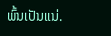ພົ້ນເປັນແນ່.